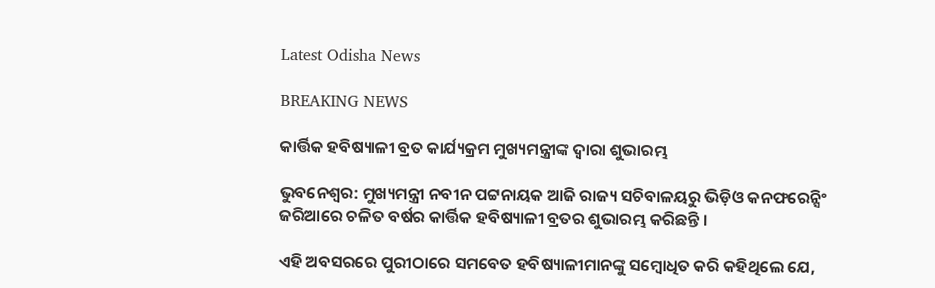Latest Odisha News

BREAKING NEWS

କାର୍ତ୍ତିକ ହବିଷ୍ୟାଳୀ ବ୍ରତ କାର୍ଯ୍ୟକ୍ରମ ମୁଖ୍ୟମନ୍ତ୍ରୀଙ୍କ ଦ୍ୱାରା ଶୁଭାରମ୍ଭ

ଭୁବନେଶ୍ୱର: ମୁଖ୍ୟମନ୍ତ୍ରୀ ନବୀନ ପଟ୍ଟନାୟକ ଆଜି ରାଜ୍ୟ ସଚିବାଳୟରୁ ଭିଡ଼ିଓ କନଫରେନ୍ସିଂ ଜରିଆରେ ଚଳିତ ବର୍ଷର କାର୍ତ୍ତିକ ହବିଷ୍ୟାଳୀ ବ୍ରତର ଶୁଭାରମ୍ଭ କରିଛନ୍ତି ।

ଏହି ଅବସରରେ ପୁରୀଠାରେ ସମବେତ ହବିଷ୍ୟାଳୀମାନଙ୍କୁ ସମ୍ବୋଧିତ କରି କହିଥିଲେ ଯେ,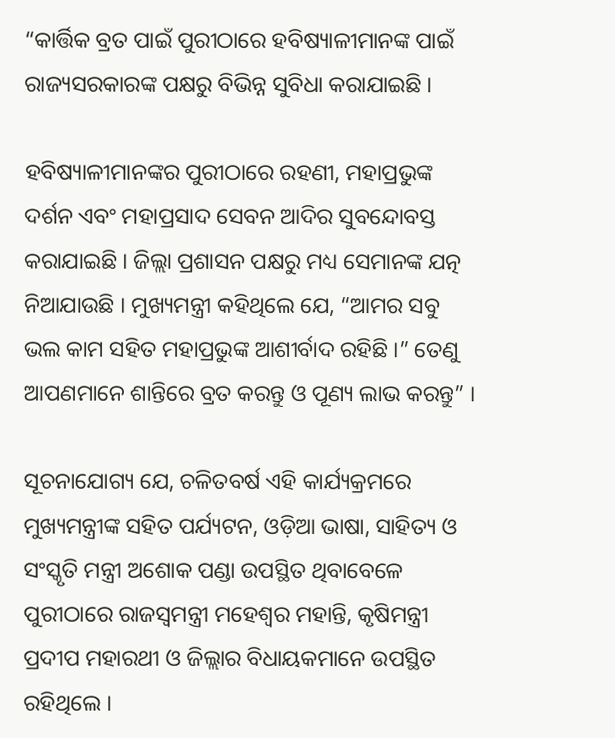“କାର୍ତ୍ତିକ ବ୍ରତ ପାଇଁ ପୁରୀଠାରେ ହବିଷ୍ୟାଳୀମାନଙ୍କ ପାଇଁ ରାଜ୍ୟସରକାରଙ୍କ ପକ୍ଷରୁ ବିଭିନ୍ନ ସୁବିଧା କରାଯାଇଛି ।

ହବିଷ୍ୟାଳୀମାନଙ୍କର ପୁରୀଠାରେ ରହଣୀ, ମହାପ୍ରଭୁଙ୍କ ଦର୍ଶନ ଏବଂ ମହାପ୍ରସାଦ ସେବନ ଆଦିର ସୁବନ୍ଦୋବସ୍ତ କରାଯାଇଛି । ଜିଲ୍ଲା ପ୍ରଶାସନ ପକ୍ଷରୁ ମଧ୍ୟ ସେମାନଙ୍କ ଯତ୍ନ ନିଆଯାଉଛି । ମୁଖ୍ୟମନ୍ତ୍ରୀ କହିଥିଲେ ଯେ, “ଆମର ସବୁ ଭଲ କାମ ସହିତ ମହାପ୍ରଭୁଙ୍କ ଆଶୀର୍ବାଦ ରହିଛି ।” ତେଣୁ ଆପଣମାନେ ଶାନ୍ତିରେ ବ୍ରତ କରନ୍ତୁ ଓ ପୂଣ୍ୟ ଲାଭ କରନ୍ତୁ” ।

ସୂଚନାଯୋଗ୍ୟ ଯେ, ଚଳିତବର୍ଷ ଏହି କାର୍ଯ୍ୟକ୍ରମରେ ମୁଖ୍ୟମନ୍ତ୍ରୀଙ୍କ ସହିତ ପର୍ଯ୍ୟଟନ, ଓଡ଼ିଆ ଭାଷା, ସାହିତ୍ୟ ଓ ସଂସ୍କୃତି ମନ୍ତ୍ରୀ ଅଶୋକ ପଣ୍ଡା ଉପସ୍ଥିତ ଥିବାବେଳେ ପୁରୀଠାରେ ରାଜସ୍ୱମନ୍ତ୍ରୀ ମହେଶ୍ୱର ମହାନ୍ତି, କୃଷିମନ୍ତ୍ରୀ ପ୍ରଦୀପ ମହାରଥୀ ଓ ଜିଲ୍ଲାର ବିଧାୟକମାନେ ଉପସ୍ଥିତ ରହିଥିଲେ ।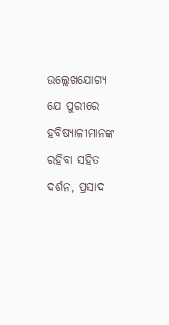ଉଲ୍ଲେଖଯୋଗ୍ୟ ଯେ ପୁରୀରେ ହବିଷ୍ୟାଳୀମାନଙ୍କ ରହିବା ସହିତ ଦର୍ଶନ, ପ୍ରସାଦ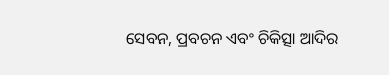ସେବନ, ପ୍ରବଚନ ଏବଂ ଚିକିତ୍ସା ଆଦିର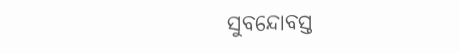ସୁବନ୍ଦୋବସ୍ତ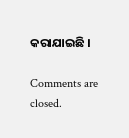କରାଯାଇଛି ।

Comments are closed.